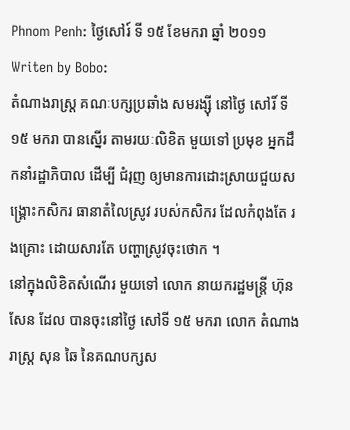Phnom Penh: ថ្ងៃសៅរ៍ ទី ១៥ ខែមករា ឆ្នាំ ២០១១
Writen by Bobo:
តំណាងរាស្ត្រ គណៈបក្សប្រឆាំង សមរង្ស៊ី នៅថ្ងៃ សៅរិ៍ ទី ១៥ មករា បានស្នើរ តាមរយៈលិខិត មួយទៅ ប្រមុខ អ្នកដឹកនាំរដ្ឋាភិបាល ដើម្បី ជំរុញ ឲ្យមានការដោះស្រាយជួយសង្គ្រោះកសិករ ធានាតំលៃស្រូវ របស់កសិករ ដែលកំពុងតែ រងគ្រោះ ដោយសារតែ បញ្ហាស្រូវចុះថោក ។
នៅក្នុងលិខិតសំណើរ មួយទៅ លោក នាយករដ្ឋមន្ត្រី ហ៊ុនសែន ដែល បានចុះនៅថ្ងៃ សៅទី ១៥ មករា លោក តំណាងរាស្ត្រ សុន ឆៃ នៃគណបក្សស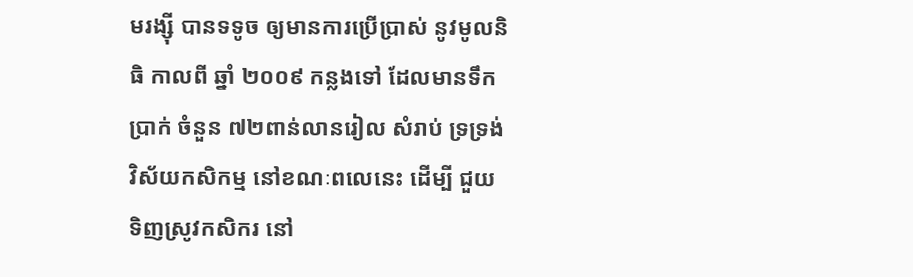មរង្ស៊ី បានទទូច ឲ្យមានការប្រើប្រាស់ នូវមូលនិធិ កាលពី ឆ្នាំ ២០០៩ កន្លងទៅ ដែលមានទឹកប្រាក់ ចំនួន ៧២ពាន់លានរៀល សំរាប់ ទ្រទ្រង់ វិស័យកសិកម្ម នៅខណៈពលេនេះ ដើម្បី ជួយទិញស្រូវកសិករ នៅ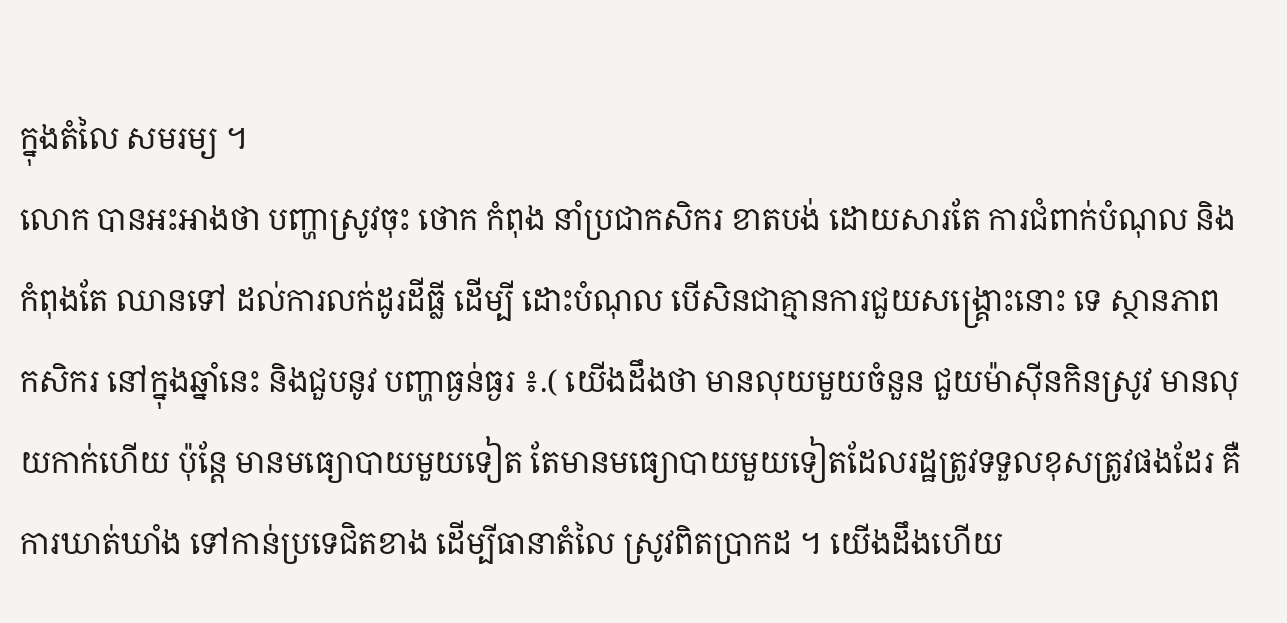ក្នុងតំលៃ សមរម្យ ។
លោក បានអះអាងថា បញ្ហាស្រូវចុះ ថោក កំពុង នាំប្រជាកសិករ ខាតបង់ ដោយសារតែ ការជំពាក់បំណុល និងកំពុងតែ ឈានទៅ ដល់ការលក់ដូរដីធ្លី ដើម្បី ដោះបំណុល បើសិនជាគ្មានការជួយសង្គ្រោះនោះ ទេ ស្ថានភាព កសិករ នៅក្នុងឆ្នាំនេះ និងជួបនូវ បញ្ហាធ្ងន់ធ្ងរ ៖.( យើងដឹងថា មានលុយមួយចំនួន ជួយម៉ាស៊ីនកិនស្រូវ មានលុយកាក់ហើយ ប៉ុន្តែ មានមធ្យោបាយមួយទៀត តែមានមធ្យោបាយមួយទៀតដែលរដ្ឋត្រូវទទួលខុសត្រូវផងដែរ គឺការឃាត់ឃាំង ទៅកាន់ប្រទេជិតខាង ដើម្បីធានាតំលៃ ស្រូវពិតប្រាកដ ។ យើងដឹងហើយ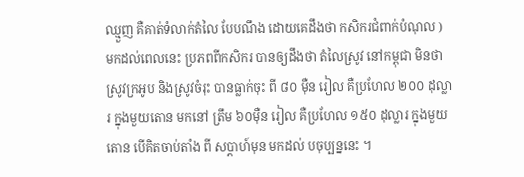ឈ្មួញ គឺគាត់ទំលាក់តំលៃ បែបណឹង ដោយគេដឹងថា កសិករជំពាក់បំណុល )
មកដល់ពេលនេះ ប្រភពពីកសិករ បានឲ្យដឹងថា តំលៃស្រូវ នៅកម្ពុជា មិនថាស្រូវក្រអូប និងស្រូវចំរុះ បានធ្លាក់ចុះ ពី ៨០ ម៉ឺន រៀល គឺប្រហែល ២០០ ដុល្លារ ក្នុងមួយតោន មកនៅ ត្រឹម ៦០ម៉ឺន រៀល គឺប្រហែល ១៥០ ដុល្លារ ក្នុងមួយតោន បើគិតចាប់តាំង ពី សប្តាហ៍មុន មកដល់ បចុប្បន្ននេះ ។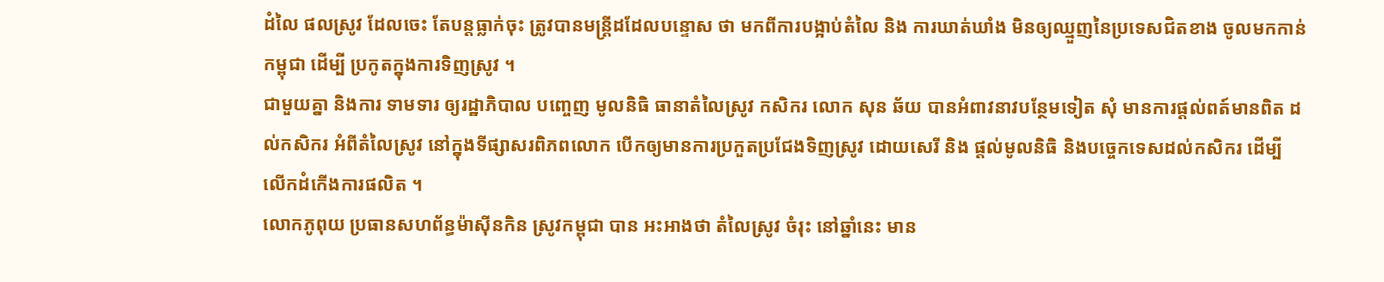ដំលៃ ផលស្រូវ ដែលចេះ តែបន្តធ្លាក់ចុះ ត្រូវបានមន្ត្រីដដែលបន្ទោស ថា មកពីការបង្អាប់តំលៃ និង ការឃាត់ឃាំង មិនឲ្យឈ្មួញនៃប្រទេសជិតខាង ចូលមកកាន់កម្ពុជា ដើម្បី ប្រកូតក្នុងការទិញស្រូវ ។
ជាមួយគ្នា និងការ ទាមទារ ឲ្យរដ្ឋាភិបាល បញ្ចេញ មូលនិធិ ធានាតំលៃស្រូវ កសិករ លោក សុន ឆ័យ បានអំពាវនាវបន្ថែមទៀត សុំ មានការផ្តល់ពត៍មានពិត ដល់កសិករ អំពីតំលៃស្រូវ នៅក្នុងទីផ្សាសរពិភពលោក បើកឲ្យមានការប្រកួតប្រជែងទិញស្រូវ ដោយសេរី និង ផ្តល់មូលនិធិ និងបច្ចេកទេសដល់កសិករ ដើម្បី លើកដំកើងការផលិត ។
លោកភូពុយ ប្រធានសហព័ន្ធម៉ាស៊ីនកិន ស្រូវកម្ពុជា បាន អះអាងថា តំលៃស្រូវ ចំរុះ នៅឆ្នាំនេះ មាន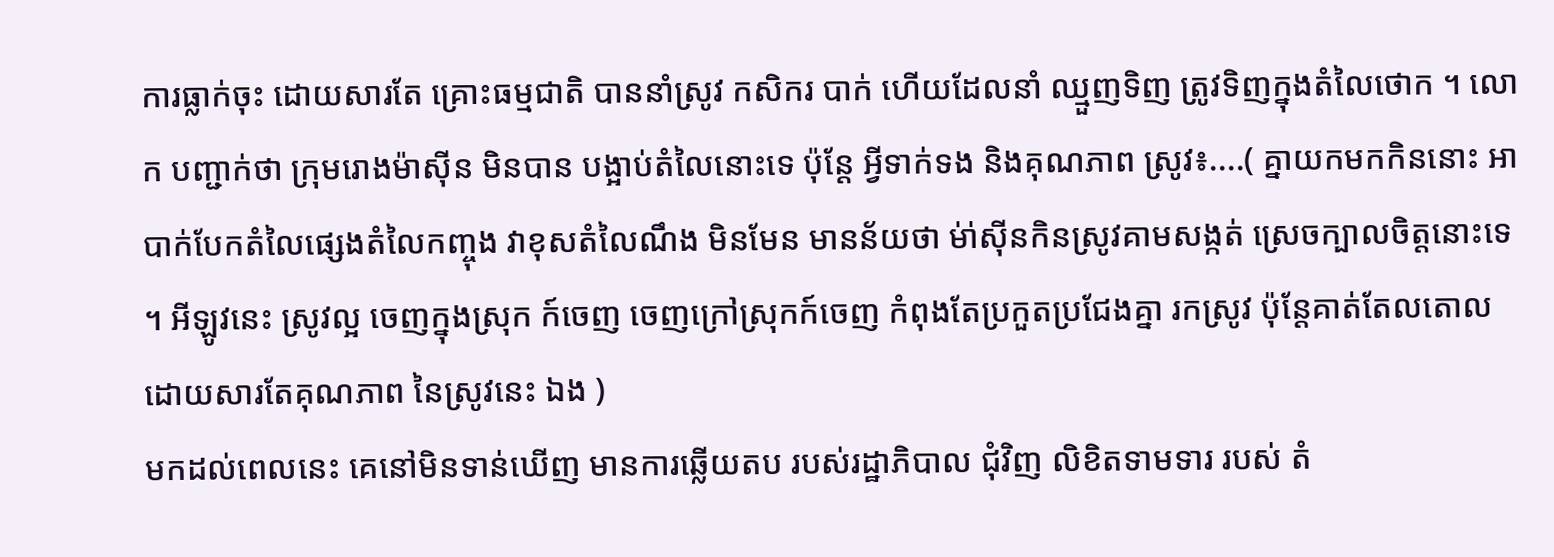ការធ្លាក់ចុះ ដោយសារតែ គ្រោះធម្មជាតិ បាននាំស្រូវ កសិករ បាក់ ហើយដែលនាំ ឈ្មួញទិញ ត្រូវទិញក្នុងតំលៃថោក ។ លោក បញ្ជាក់ថា ក្រុមរោងម៉ាស៊ីន មិនបាន បង្អាប់តំលៃនោះទេ ប៉ុន្តែ អ្វីទាក់ទង និងគុណភាព ស្រូវ៖....( គ្នាយកមកកិននោះ អាបាក់បែកតំលៃផ្សេងតំលៃកញ្ចុង វាខុសតំលៃណឹង មិនមែន មានន័យថា ម់ា់ស៊ីនកិនស្រូវគាមសង្កត់ ស្រេចក្បាលចិត្តនោះទេ ។ អីឡូវនេះ ស្រូវល្អ ចេញក្នុងស្រុក ក៍ចេញ ចេញក្រៅស្រុកក៍ចេញ កំពុងតែប្រកួតប្រជែងគ្នា រកស្រូវ ប៉ុន្តែគាត់តែលតោល ដោយសារតែគុណភាព នៃស្រូវនេះ ឯង )
មកដល់ពេលនេះ គេនៅមិនទាន់ឃើញ មានការឆ្លើយតប របស់រដ្ឋាភិបាល ជុំវិញ លិខិតទាមទារ របស់ តំ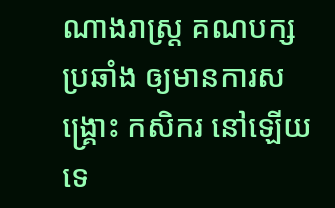ណាងរាស្ត្រ គណបក្សប្រឆាំង ឲ្យមានការសង្គ្រោះ កសិករ នៅឡើយទេ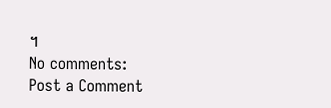។
No comments:
Post a Comment